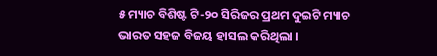୫ ମ୍ୟାଚ ବିଶିଷ୍ଟ ଟି-୨୦ ସିରିଜର ପ୍ରଥମ ଦୁଇଟି ମ୍ୟାଚ ଭାରତ ସହଜ ବିଜୟ ହାସଲ କରିଥିଲା ।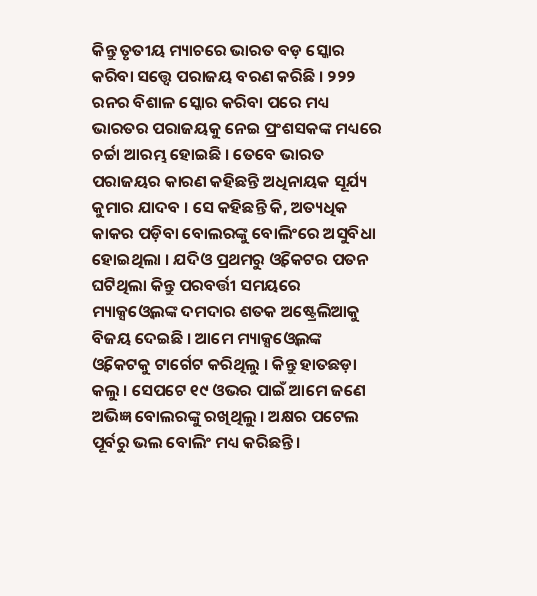କିନ୍ତୁ ତୃତୀୟ ମ୍ୟାଚରେ ଭାରତ ବଡ଼ ସ୍କୋର କରିବା ସତ୍ତ୍ବେ ପରାଜୟ ବରଣ କରିଛି । ୨୨୨ ରନର ବିଶାଳ ସ୍କୋର କରିବା ପରେ ମଧ୍ୟ ଭାରତର ପରାଜୟକୁ ନେଇ ପ୍ରଂଶସକଙ୍କ ମଧ୍ୟରେ ଚର୍ଚ୍ଚା ଆରମ୍ଭ ହୋଇଛି । ତେବେ ଭାରତ ପରାଜୟର କାରଣ କହିଛନ୍ତି ଅଧିନାୟକ ସୂର୍ଯ୍ୟ କୁମାର ଯାଦବ । ସେ କହିଛନ୍ତି କି, ଅତ୍ୟଧିକ କାକର ପଡ଼ିବା ବୋଲରଙ୍କୁ ବୋଲିଂରେ ଅସୁବିଧା ହୋଇଥିଲା । ଯଦିଓ ପ୍ରଥମରୁ ଓ୍ବିକେଟର ପତନ ଘଟିଥିଲା କିନ୍ତୁ ପରବର୍ତ୍ତୀ ସମୟରେ ମ୍ୟାକ୍ସଓ୍ବେଲଙ୍କ ଦମଦାର ଶତକ ଅଷ୍ଟ୍ରେଲିଆକୁ ବିଜୟ ଦେଇଛି । ଆମେ ମ୍ୟାକ୍ସଓ୍ବେଲଙ୍କ ଓ୍ବିକେଟକୁ ଟାର୍ଗେଟ କରିଥିଲୁ । କିନ୍ତୁ ହାତଛଡ଼ା କଲୁ । ସେପଟେ ୧୯ ଓଭର ପାଇଁ ଆମେ ଜଣେ ଅଭିଜ୍ଞ ବୋଲରଙ୍କୁ ରଖିଥିଲୁ । ଅକ୍ଷର ପଟେଲ ପୂର୍ବରୁ ଭଲ ବୋଲିଂ ମଧ୍ୟ କରିଛନ୍ତି ।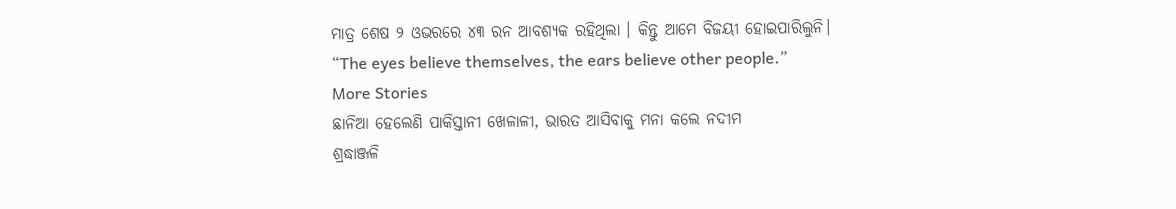ମାତ୍ର ଶେଷ ୨ ଓଭରରେ ୪୩ ରନ ଆବଶ୍ୟକ ରହିଥିଲା । କିନ୍ତୁ ଆମେ ବିଜୟୀ ହୋଇପାରିଲୁନି।
“The eyes believe themselves, the ears believe other people.”
More Stories
ଛାନିଆ ହେଲେଣି ପାକିସ୍ତାନୀ ଖେଳାଳୀ, ଭାରତ ଆସିବାକୁ ମନା କଲେ ନଦୀମ
ଶ୍ରଦ୍ଧାଞ୍ଜଳି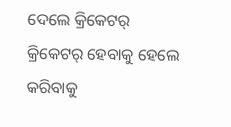ଦେଲେ କ୍ରିକେଟର୍
କ୍ରିକେଟର୍ ହେବାକୁ ହେଲେ କରିବାକୁ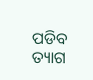ପଡିବ ତ୍ୟାଗ